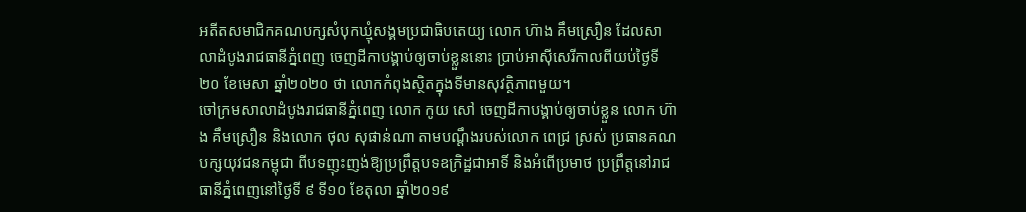អតីតសមាជិកគណបក្សសំបុកឃ្មុំសង្គមប្រជាធិបតេយ្យ លោក ហ៊ាង គឹមស្រឿន ដែលសាលាដំបូងរាជធានីភ្នំពេញ ចេញដីកាបង្គាប់ឲ្យចាប់ខ្លួននោះ ប្រាប់អាស៊ីសេរីកាលពីយប់ថ្ងៃទី២០ ខែមេសា ឆ្នាំ២០២០ ថា លោកកំពុងស្ថិតក្នុងទីមានសុវត្ថិភាពមួយ។
ចៅក្រមសាលាដំបូងរាជធានីភ្នំពេញ លោក កូយ សៅ ចេញដីកាបង្គាប់ឲ្យចាប់ខ្លួន លោក ហ៊ាង គឹមស្រឿន និងលោក ថុល សុផាន់ណា តាមបណ្ដឹងរបស់លោក ពេជ្រ ស្រស់ ប្រធានគណបក្សយុវជនកម្ពុជា ពីបទញុះញង់ឱ្យប្រព្រឹត្តបទឧក្រិដ្ឋជាអាទិ៍ និងអំពើប្រមាថ ប្រព្រឹត្តនៅរាជធានីភ្នំពេញនៅថ្ងៃទី ៩ ទី១០ ខែតុលា ឆ្នាំ២០១៩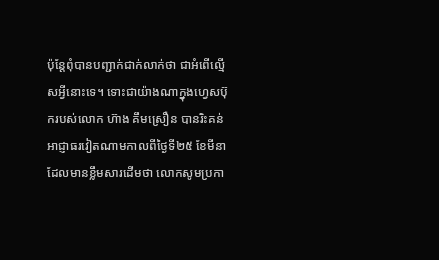ប៉ុន្តែពុំបានបញ្ជាក់ជាក់លាក់ថា ជាអំពើល្មើសអ្វីនោះទេ។ ទោះជាយ៉ាងណាក្នុងហ្វេសប៊ុករបស់លោក ហ៊ាង គឹមស្រឿន បានរិះគន់ អាជ្ញាធរវៀតណាមកាលពីថ្ងៃទី២៥ ខែមីនា ដែលមានខ្លឹមសារដើមថា លោកសូមប្រកា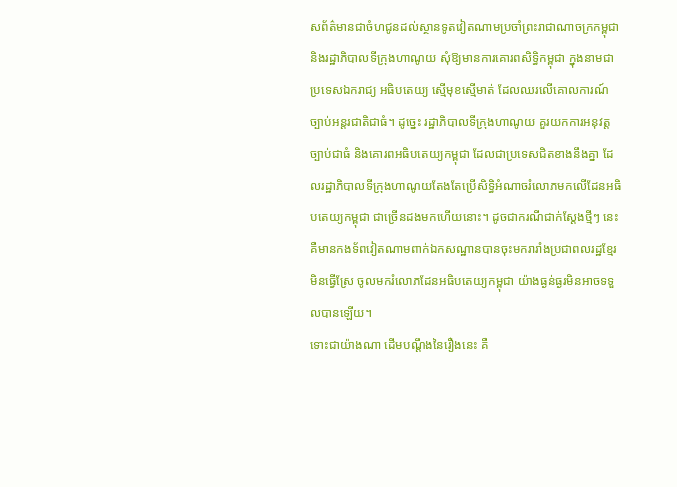សព័ត៌មានជាចំហជូនដល់ស្ថានទូតវៀតណាមប្រចាំព្រះរាជាណាចក្រកម្ពុជា និងរដ្ឋាភិបាលទីក្រុងហាណូយ សុំឱ្យមានការគោរពសិទ្ធិកម្ពុជា ក្នុងនាមជាប្រទេសឯករាជ្យ អធិបតេយ្យ ស្មើមុខស្មើមាត់ ដែលឈរលើគោលការណ៍ច្បាប់អន្តរជាតិជាធំ។ ដូច្នេះ រដ្ឋាភិបាលទីក្រុងហាណូយ គួរយកការអនុវត្តច្បាប់ជាធំ និងគោរពអធិបតេយ្យកម្ពុជា ដែលជាប្រទេសជិតខាងនឹងគ្នា ដែលរដ្ឋាភិបាលទីក្រុងហាណូយតែងតែប្រើសិទ្ធិអំណាចរំលោភមកលើដែនអធិបតេយ្យកម្ពុជា ជាច្រើនដងមកហើយនោះ។ ដូចជាករណីជាក់ស្ដែងថ្មីៗ នេះ គឺមានកងទ័ពវៀតណាមពាក់ឯកសណ្ឋានបានចុះមករារាំងប្រជាពលរដ្ឋខ្មែរ មិនធ្វើស្រែ ចូលមករំលោភដែនអធិបតេយ្យកម្ពុជា យ៉ាងធ្ងន់ធ្ងរមិនអាចទទួលបានឡើយ។
ទោះជាយ៉ាងណា ដើមបណ្ដឹងនៃរឿងនេះ គឺ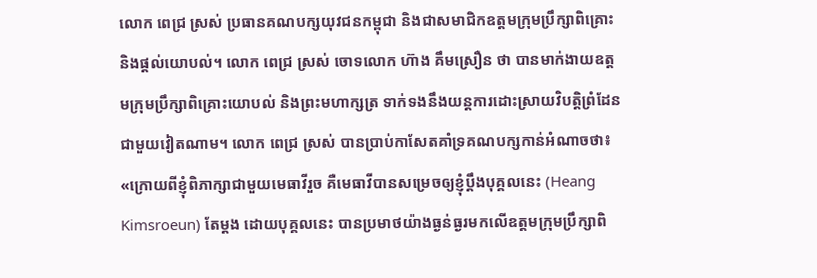លោក ពេជ្រ ស្រស់ ប្រធានគណបក្សយុវជនកម្ពុជា និងជាសមាជិកឧត្ដមក្រុមប្រឹក្សាពិគ្រោះ និងផ្ដល់យោបល់។ លោក ពេជ្រ ស្រស់ ចោទលោក ហ៊ាង គឹមស្រឿន ថា បានមាក់ងាយឧត្ដមក្រុមប្រឹក្សាពិគ្រោះយោបល់ និងព្រះមហាក្សត្រ ទាក់ទងនឹងយន្តការដោះស្រាយវិបត្តិព្រំដែនជាមួយវៀតណាម។ លោក ពេជ្រ ស្រស់ បានប្រាប់កាសែតគាំទ្រគណបក្សកាន់អំណាចថា៖ «ក្រោយពីខ្ញុំពិភាក្សាជាមួយមេធាវីរួច គឺមេធាវីបានសម្រេចឲ្យខ្ញុំប្ដឹងបុគ្គលនេះ (Heang Kimsroeun) តែម្ដង ដោយបុគ្គលនេះ បានប្រមាថយ៉ាងធ្ងន់ធ្ងរមកលើឧត្តមក្រុមប្រឹក្សាពិ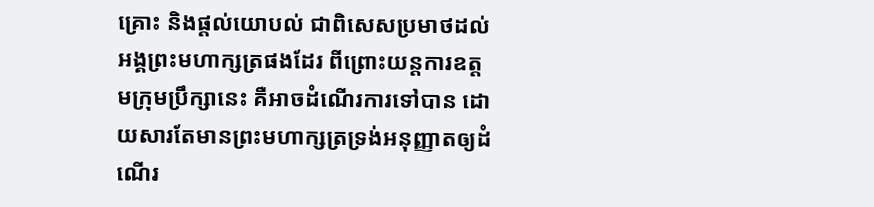គ្រោះ និងផ្ដល់យោបល់ ជាពិសេសប្រមាថដល់អង្គព្រះមហាក្សត្រផងដែរ ពីព្រោះយន្តការឧត្ដមក្រុមប្រឹក្សានេះ គឺអាចដំណើរការទៅបាន ដោយសារតែមានព្រះមហាក្សត្រទ្រង់អនុញ្ញាតឲ្យដំណើរ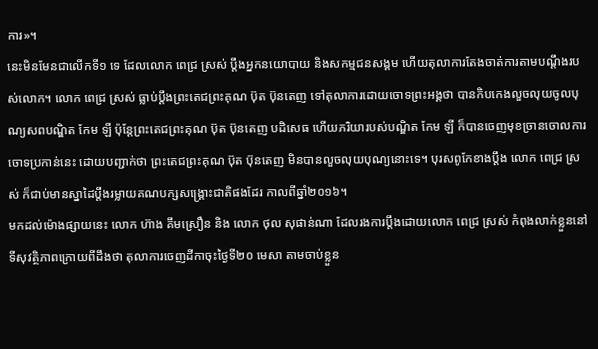ការ»។
នេះមិនមែនជាលើកទី១ ទេ ដែលលោក ពេជ្រ ស្រស់ ប្ដឹងអ្នកនយោបាយ និងសកម្មជនសង្គម ហើយតុលាការតែងចាត់ការតាមបណ្ដឹងរបស់លោក។ លោក ពេជ្រ ស្រស់ ធ្លាប់ប្ដឹងព្រះតេជព្រះគុណ ប៊ុត ប៊ុនតេញ ទៅតុលាការដោយចោទព្រះអង្គថា បានកិបកេងលួចលុយចូលបុណ្យសពបណ្ឌិត កែម ឡី ប៉ុន្តែព្រះតេជព្រះគុណ ប៊ុត ប៊ុនតេញ បដិសេធ ហើយភរិយារបស់បណ្ឌិត កែម ឡី ក៏បានចេញមុខច្រានចោលការចោទប្រកាន់នេះ ដោយបញ្ជាក់ថា ព្រះតេជព្រះគុណ ប៊ុត ប៊ុនតេញ មិនបានលួចលុយបុណ្យនោះទេ។ បុរសពូកែខាងប្ដឹង លោក ពេជ្រ ស្រស់ ក៏ជាប់មានស្នាដៃប្ដឹងរម្លាយគណបក្សសង្រ្គោះជាតិផងដែរ កាលពីឆ្នាំ២០១៦។
មកដល់ម៉ោងផ្សាយនេះ លោក ហ៊ាង គឹមស្រឿន និង លោក ថុល សុផាន់ណា ដែលរងការប្ដឹងដោយលោក ពេជ្រ ស្រស់ កំពុងលាក់ខ្លួននៅទីសុវត្ថិភាពក្រោយពីដឹងថា តុលាការចេញដីកាចុះថ្ងៃទី២០ មេសា តាមចាប់ខ្លួន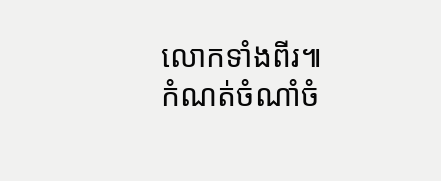លោកទាំងពីរ៕
កំណត់ចំណាំចំ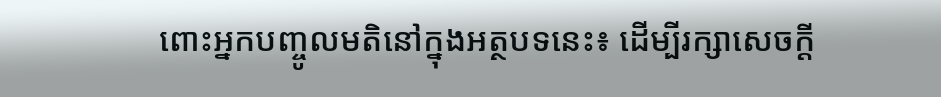ពោះអ្នកបញ្ចូលមតិនៅក្នុងអត្ថបទនេះ៖ ដើម្បីរក្សាសេចក្ដី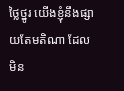ថ្លៃថ្នូរ យើងខ្ញុំនឹងផ្សាយតែមតិណា ដែលមិន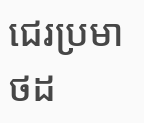ជេរប្រមាថដ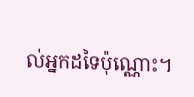ល់អ្នកដទៃប៉ុណ្ណោះ។